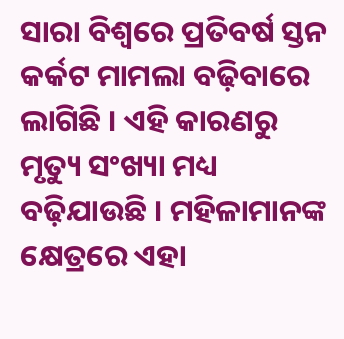ସାରା ବିଶ୍ୱରେ ପ୍ରତିବର୍ଷ ସ୍ତନ କର୍କଟ ମାମଲା ବଢ଼ିବାରେ ଲାଗିଛି । ଏହି କାରଣରୁ ମୃତ୍ୟୁ ସଂଖ୍ୟା ମଧ୍ୟ ବଢ଼ିଯାଉଛି । ମହିଳାମାନଙ୍କ କ୍ଷେତ୍ରରେ ଏହା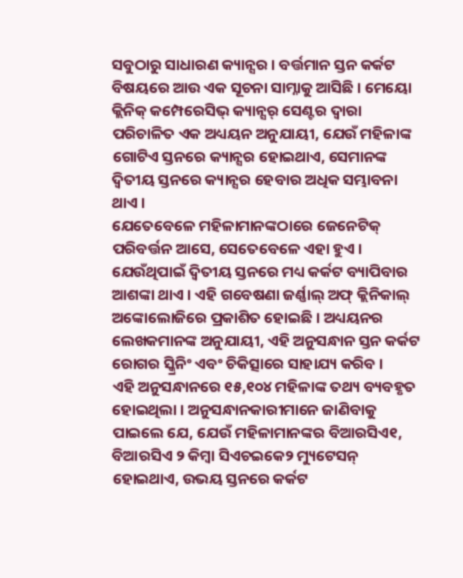ସବୁଠାରୁ ସାଧାରଣ କ୍ୟାନ୍ସର । ବର୍ତ୍ତମାନ ସ୍ତନ କର୍କଟ ବିଷୟରେ ଆଉ ଏକ ସୂଚନା ସାମ୍ନାକୁ ଆସିଛି । ମେୟୋ କ୍ଲିନିକ୍ କମ୍ପେରେସିଭ୍ କ୍ୟାନ୍ସର୍ ସେଣ୍ଟର ଦ୍ୱାରା ପରିଚାଳିତ ଏକ ଅଧ୍ୟୟନ ଅନୁଯାୟୀ, ଯେଉଁ ମହିଳାଙ୍କ ଗୋଟିଏ ସ୍ତନରେ କ୍ୟାନ୍ସର ହୋଇଥାଏ, ସେମାନଙ୍କ ଦ୍ୱିତୀୟ ସ୍ତନରେ କ୍ୟାନ୍ସର ହେବାର ଅଧିକ ସମ୍ଭାବନା ଥାଏ ।
ଯେତେବେଳେ ମହିଳାମାନଙ୍କଠାରେ ଜେନେଟିକ୍ ପରିବର୍ତ୍ତନ ଆସେ, ସେତେବେଳେ ଏହା ହୁଏ । ଯେଉଁଥିପାଇଁ ଦ୍ୱିତୀୟ ସ୍ତନରେ ମଧ୍ୟ କର୍କଟ ବ୍ୟାପିବାର ଆଶଙ୍କା ଥାଏ । ଏହି ଗବେଷଣା ଜର୍ଣ୍ଣାଲ୍ ଅଫ୍ କ୍ଲିନିକାଲ୍ ଅଙ୍କୋଲୋଜିରେ ପ୍ରକାଶିତ ହୋଇଛି । ଅଧ୍ୟୟନର ଲେଖକମାନଙ୍କ ଅନୁଯାୟୀ, ଏହି ଅନୁସନ୍ଧାନ ସ୍ତନ କର୍କଟ ରୋଗର ସ୍କ୍ରିନିଂ ଏବଂ ଚିକିତ୍ସାରେ ସାହାଯ୍ୟ କରିବ ।
ଏହି ଅନୁସନ୍ଧାନରେ ୧୫,୧୦୪ ମହିଳାଙ୍କ ତଥ୍ୟ ବ୍ୟବହୃତ ହୋଇଥିଲା । ଅନୁସନ୍ଧାନକାରୀମାନେ ଜାଣିବାକୁ ପାଇଲେ ଯେ, ଯେଉଁ ମହିଳାମାନଙ୍କର ବିଆରସିଏ୧, ବିଆରସିଏ ୨ କିମ୍ବା ସିଏଚଇକେ୨ ମ୍ୟୁଟେସନ୍ ହୋଇଥାଏ, ଉଭୟ ସ୍ତନରେ କର୍କଟ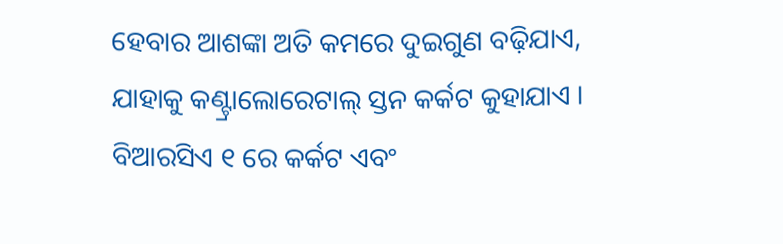ହେବାର ଆଶଙ୍କା ଅତି କମରେ ଦୁଇଗୁଣ ବଢ଼ିଯାଏ, ଯାହାକୁ କଣ୍ଟ୍ରାଲୋରେଟାଲ୍ ସ୍ତନ କର୍କଟ କୁହାଯାଏ । ବିଆରସିଏ ୧ ରେ କର୍କଟ ଏବଂ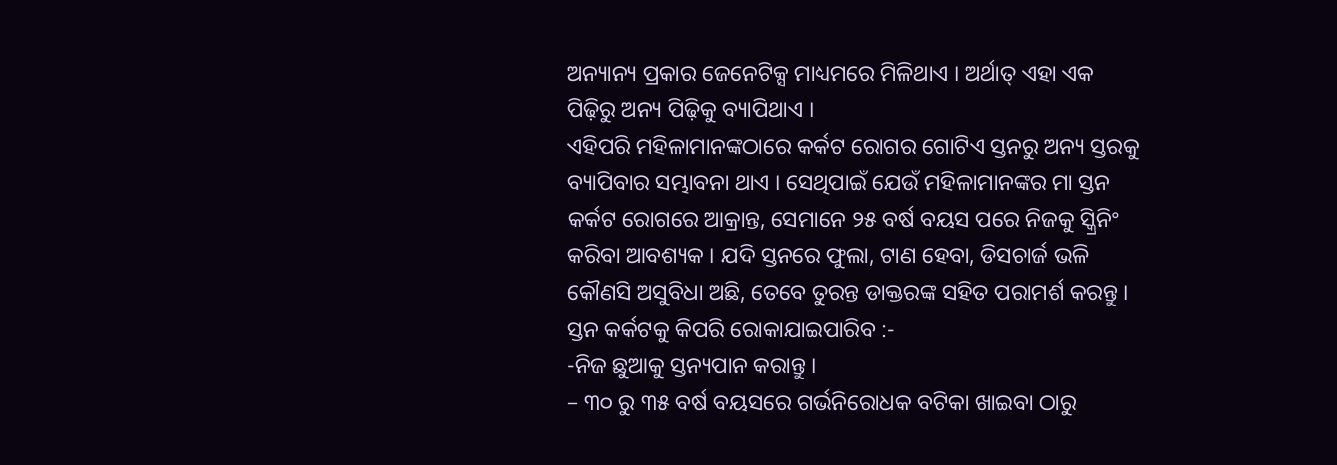ଅନ୍ୟାନ୍ୟ ପ୍ରକାର ଜେନେଟିକ୍ସ ମାଧ୍ୟମରେ ମିଳିଥାଏ । ଅର୍ଥାତ୍ ଏହା ଏକ ପିଢ଼ିରୁ ଅନ୍ୟ ପିଢ଼ିକୁ ବ୍ୟାପିଥାଏ ।
ଏହିପରି ମହିଳାମାନଙ୍କଠାରେ କର୍କଟ ରୋଗର ଗୋଟିଏ ସ୍ତନରୁ ଅନ୍ୟ ସ୍ତରକୁ ବ୍ୟାପିବାର ସମ୍ଭାବନା ଥାଏ । ସେଥିପାଇଁ ଯେଉଁ ମହିଳାମାନଙ୍କର ମା ସ୍ତନ କର୍କଟ ରୋଗରେ ଆକ୍ରାନ୍ତ, ସେମାନେ ୨୫ ବର୍ଷ ବୟସ ପରେ ନିଜକୁ ସ୍କ୍ରିନିଂ କରିବା ଆବଶ୍ୟକ । ଯଦି ସ୍ତନରେ ଫୁଲା, ଟାଣ ହେବା, ଡିସଚାର୍ଜ ଭଳି କୌଣସି ଅସୁବିଧା ଅଛି, ତେବେ ତୁରନ୍ତ ଡାକ୍ତରଙ୍କ ସହିତ ପରାମର୍ଶ କରନ୍ତୁ ।
ସ୍ତନ କର୍କଟକୁ କିପରି ରୋକାଯାଇପାରିବ :-
-ନିଜ ଛୁଆକୁ ସ୍ତନ୍ୟପାନ କରାନ୍ତୁ ।
– ୩୦ ରୁ ୩୫ ବର୍ଷ ବୟସରେ ଗର୍ଭନିରୋଧକ ବଟିକା ଖାଇବା ଠାରୁ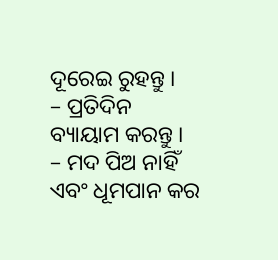ଦୂରେଇ ରୁହନ୍ତୁ ।
– ପ୍ରତିଦିନ ବ୍ୟାୟାମ କରନ୍ତୁ ।
– ମଦ ପିଅ ନାହିଁ ଏବଂ ଧୂମପାନ କର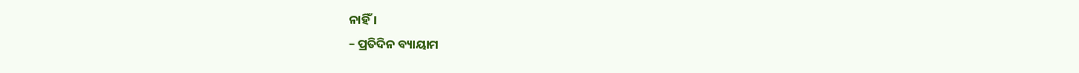ନାହିଁ ।
– ପ୍ରତିଦିନ ବ୍ୟାୟାମ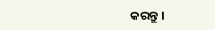କରନ୍ତୁ ।